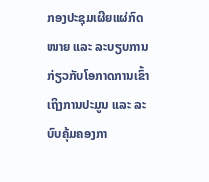ກອງປະຊຸມເຜີຍແຜ່ກົດໜາຍ ແລະ ລະບຽບການ ກ່ຽວກັບໂອກາດການເຂົ້າເຖິງການປະມູນ ແລະ ລະບົບຄຸ້ມຄອງກາ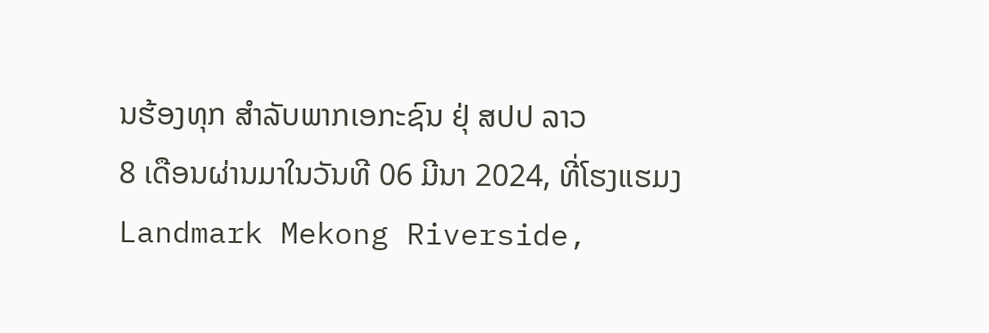ນຮ້ອງທຸກ ສໍາລັບພາກເອກະຊົນ ຢຸ່ ສປປ ລາວ
8 ເດືອນຜ່ານມາໃນວັນທີ 06 ມີນາ 2024, ທີ່ໂຮງແຮມງ Landmark Mekong Riverside,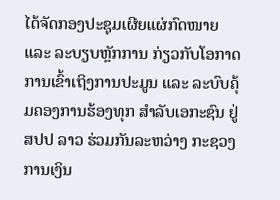ໄດ້ຈັດກອງປະຊຸມເຜີຍແຜ່ກົດໜາຍ ແລະ ລະບຽບຫຼັກການ ກ່ຽວກັບໂອກາດການເຂົ້າເຖິງການປະມູນ ແລະ ລະບົບຄຸ້ມຄອງການຮ້ອງທຸກ ສໍາລັບເອກະຊົນ ຢູ່ ສປປ ລາວ ຮ່ວມກັນລະຫວ່າງ ກະຊວງການເງິນ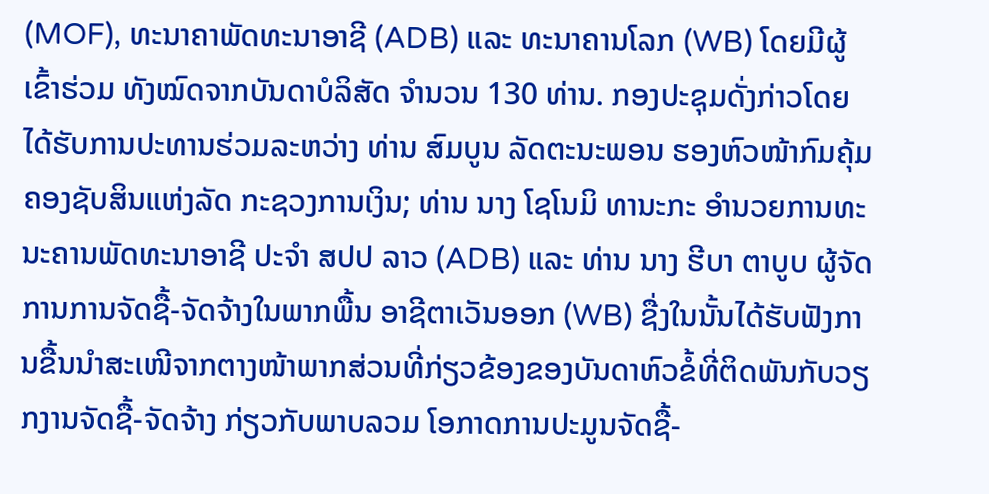(MOF), ທະນາຄາພັດທະນາອາຊີ (ADB) ແລະ ທະນາຄານໂລກ (WB) ໂດຍມີຜູ້ເຂົ້າຮ່ວມ ທັງໝົດຈາກບັນດາບໍລິສັດ ຈໍານວນ 130 ທ່ານ. ກອງປະຊຸມດັ່ງກ່າວໂດຍໄດ້ຮັບການປະທານຮ່ວມລະຫວ່າງ ທ່ານ ສົມບູນ ລັດຕະນະພອນ ຮອງຫົວໜ້າກົມຄຸ້ມຄອງຊັບສິນແຫ່ງລັດ ກະຊວງການເງິນ; ທ່ານ ນາງ ໂຊໂນມິ ທານະກະ ອໍານວຍການທະນະຄານພັດທະນາອາຊີ ປະຈໍາ ສປປ ລາວ (ADB) ແລະ ທ່ານ ນາງ ຮີບາ ຕາບູບ ຜູ້ຈັດການການຈັດຊື້-ຈັດຈ້າງໃນພາກພື້ນ ອາຊີຕາເວັນອອກ (WB) ຊື່ງໃນນັ້ນໄດ້ຮັບຟັງການຂື້ນນໍາສະເໜີຈາກຕາງໜ້າພາກສ່ວນທີ່ກ່ຽວຂ້ອງຂອງບັນດາຫົວຂໍ້ທີ່ຕິດພັນກັບວຽກງານຈັດຊື້-ຈັດຈ້າງ ກ່ຽວກັບພາບລວມ ໂອກາດການປະມູນຈັດຊື້-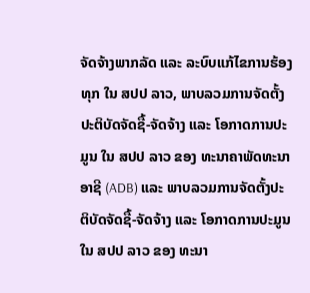ຈັດຈ້າງພາກລັດ ແລະ ລະບົບແກ້ໄຂການຮ້ອງທຸກ ໃນ ສປປ ລາວ, ພາບລວມການຈັດຕັ້ງປະຕິບັດຈັດຊື້-ຈັດຈ້າງ ແລະ ໂອກາດການປະມູນ ໃນ ສປປ ລາວ ຂອງ ທະນາຄາພັດທະນາອາຊີ (ADB) ແລະ ພາບລວມການຈັດຕັ້ງປະຕິບັດຈັດຊື້-ຈັດຈ້າງ ແລະ ໂອກາດການປະມູນ ໃນ ສປປ ລາວ ຂອງ ທະນາ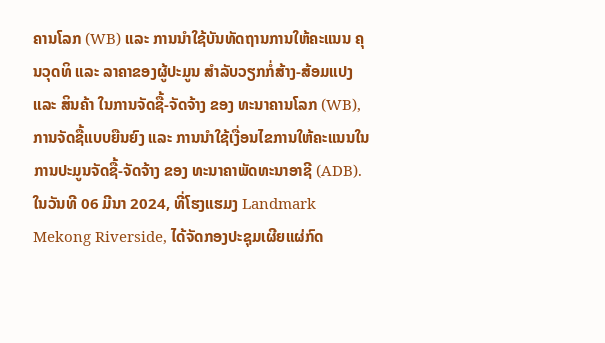ຄານໂລກ (WB) ແລະ ການນໍາໃຊ້ບັນທັດຖານການໃຫ້ຄະແນນ ຄຸນວຸດທິ ແລະ ລາຄາຂອງຜູ້ປະມູນ ສໍາລັບວຽກກໍ່ສ້າງ-ສ້ອມແປງ ແລະ ສິນຄ້າ ໃນການຈັດຊື້-ຈັດຈ້າງ ຂອງ ທະນາຄານໂລກ (WB), ການຈັດຊື້ແບບຍືນຍົງ ແລະ ການນໍາໃຊ້ເງື່ອນໄຂການໃຫ້ຄະແນນໃນການປະມູນຈັດຊື້-ຈັດຈ້າງ ຂອງ ທະນາຄາພັດທະນາອາຊີ (ADB).
ໃນວັນທີ 06 ມີນາ 2024, ທີ່ໂຮງແຮມງ Landmark Mekong Riverside, ໄດ້ຈັດກອງປະຊຸມເຜີຍແຜ່ກົດ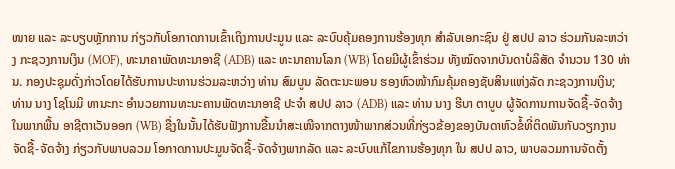ໜາຍ ແລະ ລະບຽບຫຼັກການ ກ່ຽວກັບໂອກາດການເຂົ້າເຖິງການປະມູນ ແລະ ລະບົບຄຸ້ມຄອງການຮ້ອງທຸກ ສໍາລັບເອກະຊົນ ຢູ່ ສປປ ລາວ ຮ່ວມກັນລະຫວ່າງ ກະຊວງການເງິນ (MOF), ທະນາຄາພັດທະນາອາຊີ (ADB) ແລະ ທະນາຄານໂລກ (WB) ໂດຍມີຜູ້ເຂົ້າຮ່ວມ ທັງໝົດຈາກບັນດາບໍລິສັດ ຈໍານວນ 130 ທ່ານ. ກອງປະຊຸມດັ່ງກ່າວໂດຍໄດ້ຮັບການປະທານຮ່ວມລະຫວ່າງ ທ່ານ ສົມບູນ ລັດຕະນະພອນ ຮອງຫົວໜ້າກົມຄຸ້ມຄອງຊັບສິນແຫ່ງລັດ ກະຊວງການເງິນ; ທ່ານ ນາງ ໂຊໂນມິ ທານະກະ ອໍານວຍການທະນະຄານພັດທະນາອາຊີ ປະຈໍາ ສປປ ລາວ (ADB) ແລະ ທ່ານ ນາງ ຮີບາ ຕາບູບ ຜູ້ຈັດການການຈັດຊື້-ຈັດຈ້າງໃນພາກພື້ນ ອາຊີຕາເວັນອອກ (WB) ຊື່ງໃນນັ້ນໄດ້ຮັບຟັງການຂື້ນນໍາສະເໜີຈາກຕາງໜ້າພາກສ່ວນທີ່ກ່ຽວຂ້ອງຂອງບັນດາຫົວຂໍ້ທີ່ຕິດພັນກັບວຽກງານຈັດຊື້-ຈັດຈ້າງ ກ່ຽວກັບພາບລວມ ໂອກາດການປະມູນຈັດຊື້-ຈັດຈ້າງພາກລັດ ແລະ ລະບົບແກ້ໄຂການຮ້ອງທຸກ ໃນ ສປປ ລາວ, ພາບລວມການຈັດຕັ້ງ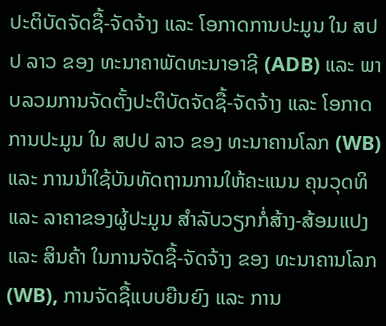ປະຕິບັດຈັດຊື້-ຈັດຈ້າງ ແລະ ໂອກາດການປະມູນ ໃນ ສປປ ລາວ ຂອງ ທະນາຄາພັດທະນາອາຊີ (ADB) ແລະ ພາບລວມການຈັດຕັ້ງປະຕິບັດຈັດຊື້-ຈັດຈ້າງ ແລະ ໂອກາດການປະມູນ ໃນ ສປປ ລາວ ຂອງ ທະນາຄານໂລກ (WB) ແລະ ການນໍາໃຊ້ບັນທັດຖານການໃຫ້ຄະແນນ ຄຸນວຸດທິ ແລະ ລາຄາຂອງຜູ້ປະມູນ ສໍາລັບວຽກກໍ່ສ້າງ-ສ້ອມແປງ ແລະ ສິນຄ້າ ໃນການຈັດຊື້-ຈັດຈ້າງ ຂອງ ທະນາຄານໂລກ (WB), ການຈັດຊື້ແບບຍືນຍົງ ແລະ ການ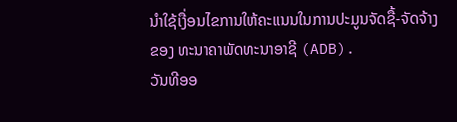ນໍາໃຊ້ເງື່ອນໄຂການໃຫ້ຄະແນນໃນການປະມູນຈັດຊື້-ຈັດຈ້າງ ຂອງ ທະນາຄາພັດທະນາອາຊີ (ADB).
ວັນທີອອ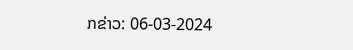ກຂ່າວ: 06-03-2024